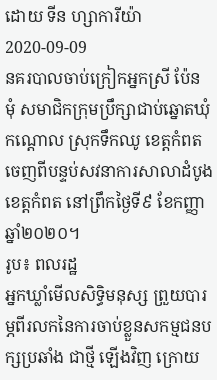ដោយ ទីន ហ្សាការីយ៉ា
2020-09-09
នគរបាលចាប់ក្រៀកអ្នកស្រី ប៉ែន មុំ សមាជិកក្រុមប្រឹក្សាជាប់ឆ្នោតឃុំកណ្ដោល ស្រុកទឹកឈូ ខេត្តកំពត ចេញពីបន្ទប់សវនាការសាលាដំបូងខេត្តកំពត នៅព្រឹកថ្ងៃទី៩ ខែកញ្ញា ឆ្នាំ២០២០។
រូប៖ ពលរដ្ឋ
អ្នកឃ្លាំមើលសិទ្ធិមនុស្ស ព្រួយបារម្ភពីរលកនៃការចាប់ខ្លួនសកម្មជនបក្សប្រឆាំង ជាថ្មី ឡើងវិញ ក្រោយ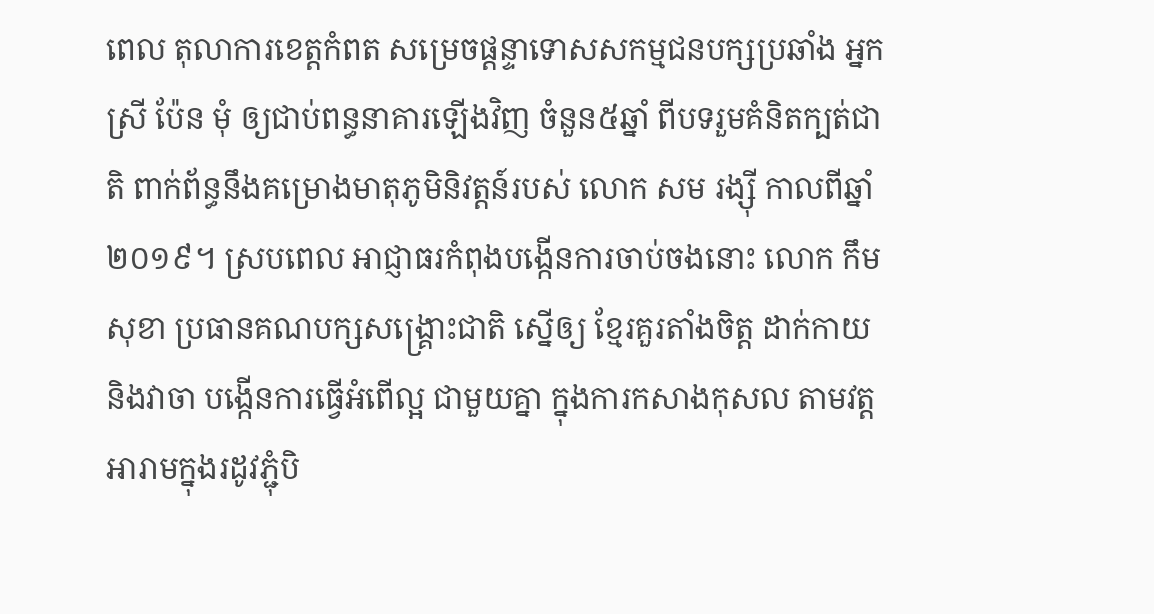ពេល តុលាការខេត្តកំពត សម្រេចផ្ដន្ទាទោសសកម្មជនបក្សប្រឆាំង អ្នកស្រី ប៉ែន មុំ ឲ្យជាប់ពន្ធនាគារឡើងវិញ ចំនួន៥ឆ្នាំ ពីបទរួមគំនិតក្បត់ជាតិ ពាក់ព័ន្ធនឹងគម្រោងមាតុភូមិនិវត្តន៍របស់ លោក សម រង្ស៊ី កាលពីឆ្នាំ២០១៩។ ស្របពេល អាជ្ញាធរកំពុងបង្កើនការចាប់ចងនោះ លោក កឹម សុខា ប្រធានគណបក្សសង្គ្រោះជាតិ ស្នើឲ្យ ខ្មែរគួរតាំងចិត្ត ដាក់កាយ និងវាចា បង្កើនការធ្វើអំពើល្អ ជាមួយគ្នា ក្នុងការកសាងកុសល តាមវត្តអារាមក្នុងរដូវភ្ជុំបិ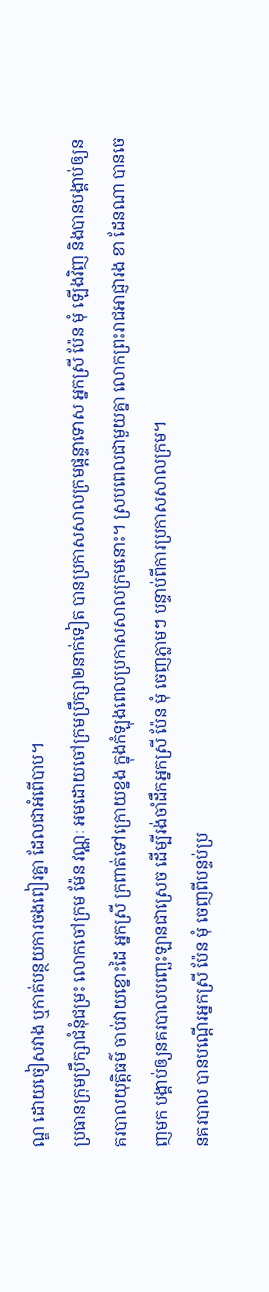ណ្ឌ ដោយចៀសវាង ឬកាត់បន្ថយការចងពៀរគ្នា ដែលជាអំពើបាប។
ប្រធានក្រុមប្រឹក្សាជំនុំជម្រះ លោកចៅក្រម ម៉ែន វណ្ណៈ អមដោយចៅក្រមប្រឹក្សា២នាក់ទៀត បានប្រកាសសាលក្រមផ្ដន្ទាទោស អ្នកស្រី ប៉ែន មុំ ឡើងវិញ និងបានបង្គាប់ឲ្យនគរបាលយុត្តិធម៌ ចាប់វាយខ្នោះដៃ អ្នកស្រី ក្រពាត់ទៅក្រោយខ្នង ក្នុងកំឡុងពេលប្រកាសសាលក្រមនោះ។ ស្របពេលជាមួយគ្នា លោកព្រះរាជអាជ្ញារង ខា ដែនណា បានចេញមក បង្គាប់ឲ្យនគរបាលបញ្ឆេះឡានជាស្រេច ដើម្បីរង់ចាំដឹកអ្នកស្រី ប៉ែន មុំ ចេញភ្លាមៗ បន្ទាប់ពីការប្រកាសសាលក្រម។
នគរបាល បានបណ្ដើរអ្នកស្រី ប៉ែន មុំ ចេញពីបន្ទប់ប្រ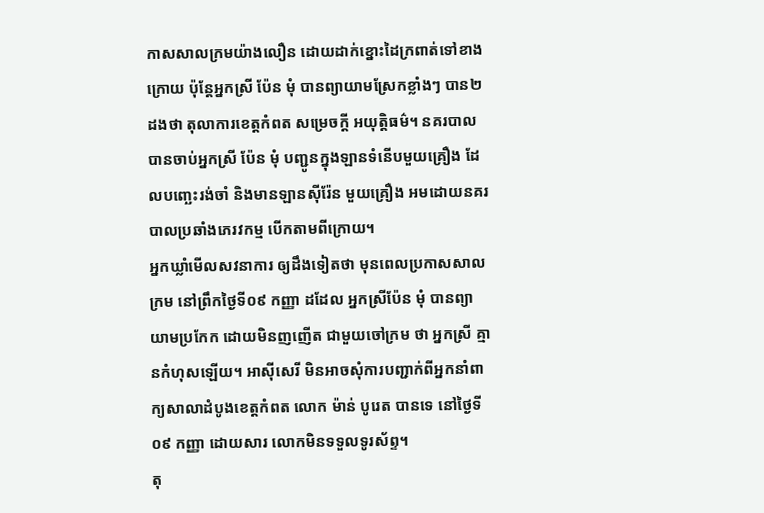កាសសាលក្រមយ៉ាងលឿន ដោយដាក់ខ្នោះដៃក្រពាត់ទៅខាងក្រោយ ប៉ុន្តែអ្នកស្រី ប៉ែន មុំ បានព្យាយាមស្រែកខ្លាំងៗ បាន២ដងថា តុលាការខេត្តកំពត សម្រេចក្ដី អយុត្តិធម៌។ នគរបាល បានចាប់អ្នកស្រី ប៉ែន មុំ បញ្ជូនក្នុងឡានទំនើបមួយគ្រឿង ដែលបញ្ឆេះរង់ចាំ និងមានឡានស៊ីរ៉ែន មួយគ្រឿង អមដោយនគរបាលប្រឆាំងភេរវកម្ម បើកតាមពីក្រោយ។
អ្នកឃ្លាំមើលសវនាការ ឲ្យដឹងទៀតថា មុនពេលប្រកាសសាលក្រម នៅព្រឹកថ្ងៃទី០៩ កញ្ញា ដដែល អ្នកស្រីប៉ែន មុំ បានព្យាយាមប្រកែក ដោយមិនញញើត ជាមួយចៅក្រម ថា អ្នកស្រី គ្មានកំហុសឡើយ។ អាស៊ីសេរី មិនអាចសុំការបញ្ជាក់ពីអ្នកនាំពាក្យសាលាដំបូងខេត្តកំពត លោក ម៉ាន់ បូរេត បានទេ នៅថ្ងៃទី០៩ កញ្ញា ដោយសារ លោកមិនទទួលទូរស័ព្ទ។
តុ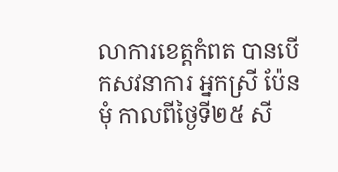លាការខេត្តកំពត បានបើកសវនាការ អ្នកស្រី ប៉ែន មុំ កាលពីថ្ងៃទី២៥ សី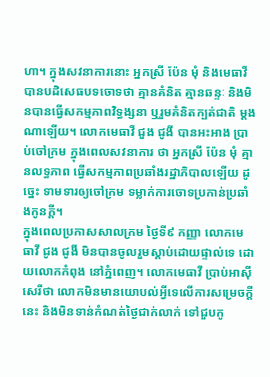ហា។ ក្នុងសវនាការនោះ អ្នកស្រី ប៉ែន មុំ និងមេធាវី បានបដិសេធបទចោទថា គ្មានគំនិត គ្មានឆន្ទៈ និងមិនបានធ្វើសកម្មភាពវិទ្ធង្សនា ឬរួមគំនិតក្បត់ជាតិ ម្ដងណាឡើយ។ លោកមេធាវី ជួង ជូងី បានអះអាង ប្រាប់ចៅក្រម ក្នុងពេលសវនាការ ថា អ្នកស្រី ប៉ែន មុំ គ្មានលទ្ធភាព ធ្វើសកម្មភាពប្រឆាំងរដ្ឋាភិបាលឡើយ ដូច្នេះ ទាមទារឲ្យចៅក្រម ទម្លាក់ការចោទប្រកាន់ប្រឆាំងកូនក្ដី។
ក្នុងពេលប្រកាសសាលក្រម ថ្ងៃទី៩ កញ្ញា លោកមេធាវី ជូង ជូងី មិនបានចូលរួមស្ដាប់ដោយផ្ទាល់ទេ ដោយលោកកំពុង នៅភ្នំពេញ។ លោកមេធាវី ប្រាប់អាស៊ីសេរីថា លោកមិនមានយោបល់អ្វីទេលើការសម្រេចក្ដីនេះ និងមិនទាន់កំណត់ថ្ងៃជាក់លាក់ ទៅជួបកូ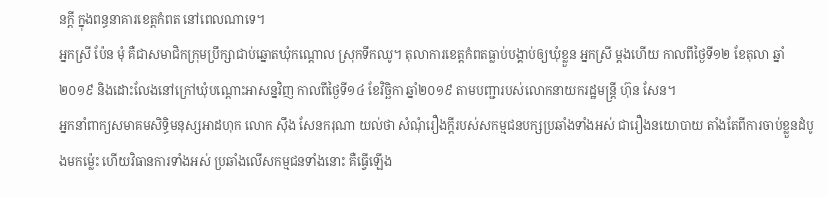នក្ដី ក្នុងពន្ធនាគារខេត្តកំពត នៅពេលណាទេ។
អ្នកស្រី ប៉ែន មុំ គឺជាសមាជិកក្រុមប្រឹក្សាជាប់ឆ្នោតឃុំកណ្ដោល ស្រុកទឹកឈូ។ តុលាការខេត្តកំពតធ្លាប់បង្គាប់ឲ្យឃុំខ្លួន អ្នកស្រី ម្ដងហើយ កាលពីថ្ងៃទី១២ ខែតុលា ឆ្នាំ២០១៩ និងដោះលែងនៅក្រៅឃុំបណ្ដោះអាសន្នវិញ កាលពីថ្ងៃទី១៤ ខែវិច្ឆិកា ឆ្នាំ២០១៩ តាមបញ្ជារបស់លោកនាយករដ្ឋមន្ត្រី ហ៊ុន សែន។
អ្នកនាំពាក្យសមាគមសិទ្ធិមនុស្សអាដហុក លោក ស៊ឹង សែនករុណា យល់ថា សំណុំរឿងក្ដីរបស់សកម្មជនបក្សប្រឆាំងទាំងអស់ ជារឿងនយោបាយ តាំងតែពីការចាប់ខ្លួនដំបូងមកម្ល៉េះ ហើយវិធានការទាំងអស់ ប្រឆាំងលើសកម្មជនទាំងនោះ គឺធ្វើឡើង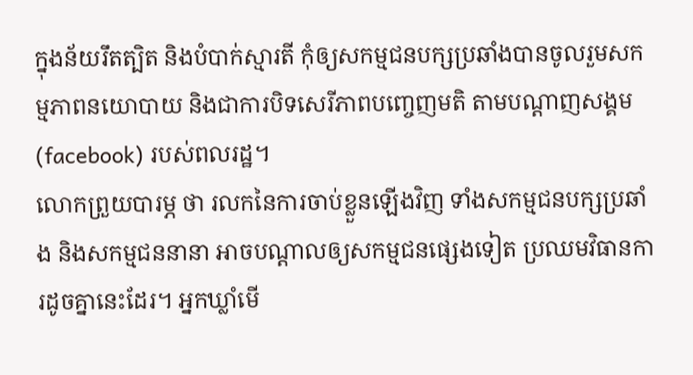ក្នុងន័យរឹតត្បិត និងបំបាក់ស្មារតី កុំឲ្យសកម្មជនបក្សប្រឆាំងបានចូលរួមសកម្មភាពនយោបាយ និងជាការបិទសេរីភាពបញ្ចេញមតិ តាមបណ្ដាញសង្គម (facebook) របស់ពលរដ្ឋ។
លោកព្រួយបារម្ភ ថា រលកនៃការចាប់ខ្លួនឡើងវិញ ទាំងសកម្មជនបក្សប្រឆាំង និងសកម្មជននានា អាចបណ្ដាលឲ្យសកម្មជនផ្សេងទៀត ប្រឈមវិធានការដូចគ្នានេះដែរ។ អ្នកឃ្លាំមើ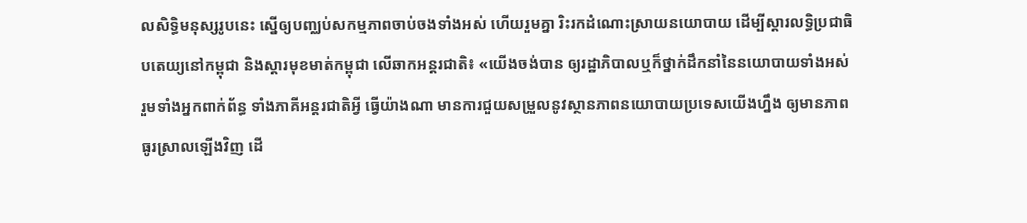លសិទ្ធិមនុស្សរូបនេះ ស្នើឲ្យបញ្ឈប់សកម្មភាពចាប់ចងទាំងអស់ ហើយរួមគ្នា រិះរកដំណោះស្រាយនយោបាយ ដើម្បីស្ដារលទ្ធិប្រជាធិបតេយ្យនៅកម្ពុជា និងស្ដារមុខមាត់កម្ពុជា លើឆាកអន្តរជាតិ៖ «យើងចង់បាន ឲ្យរដ្ឋាភិបាលឬក៏ថ្នាក់ដឹកនាំនៃនយោបាយទាំងអស់ រួមទាំងអ្នកពាក់ព័ន្ធ ទាំងភាគីអន្តរជាតិអ្វី ធ្វើយ៉ាងណា មានការជួយសម្រួលនូវស្ថានភាពនយោបាយប្រទេសយើងហ្នឹង ឲ្យមានភាពធូរស្រាលឡើងវិញ ដើ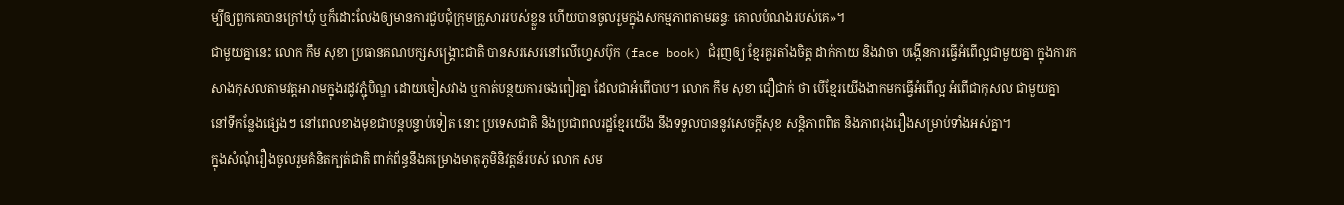ម្បីឲ្យពួកគេបានក្រៅឃុំ ឬក៏ដោះលែងឲ្យមានការជួបជុំក្រុមគ្រួសាររបស់ខ្លួន ហើយបានចូលរួមក្នុងសកម្មភាពតាមឆន្ទៈ គោលបំណងរបស់គេ»។
ជាមួយគ្នានេះ លោក កឹម សុខា ប្រធានគណបក្សសង្គ្រោះជាតិ បានសរសេរនៅលើហ្វេសប៊ុក (face book) ជំរុញឲ្យ ខ្មែរគួរតាំងចិត្ត ដាក់កាយ និងវាចា បង្កើនការធ្វើអំពើល្អជាមួយគ្នា ក្នុងការកសាងកុសលតាមវត្តអារាមក្នុងរដូវភ្ជុំបិណ្ឌ ដោយចៀសវាង ឬកាត់បន្ថយការចងពៀរគ្នា ដែលជាអំពើបាប។ លោក កឹម សុខា ជឿជាក់ ថា បើខ្មែរយើងងាកមកធ្វើអំពើល្អ អំពើជាកុសល ជាមួយគ្នា នៅទីកន្លែងផ្សេងៗ នៅពេលខាងមុខជាបន្តបន្ទាប់ទៀត នោះ ប្រទេសជាតិ និងប្រជាពលរដ្ឋខ្មែរយើង នឹងទទួលបាននូវសេចក្ដីសុខ សន្តិភាពពិត និងភាពរុងរឿងសម្រាប់ទាំងអស់គ្នា។
ក្នុងសំណុំរឿងចូលរួមគំនិតក្បត់ជាតិ ពាក់ព័ន្ធនឹងគម្រោងមាតុភូមិនិវត្តន៍របស់ លោក សម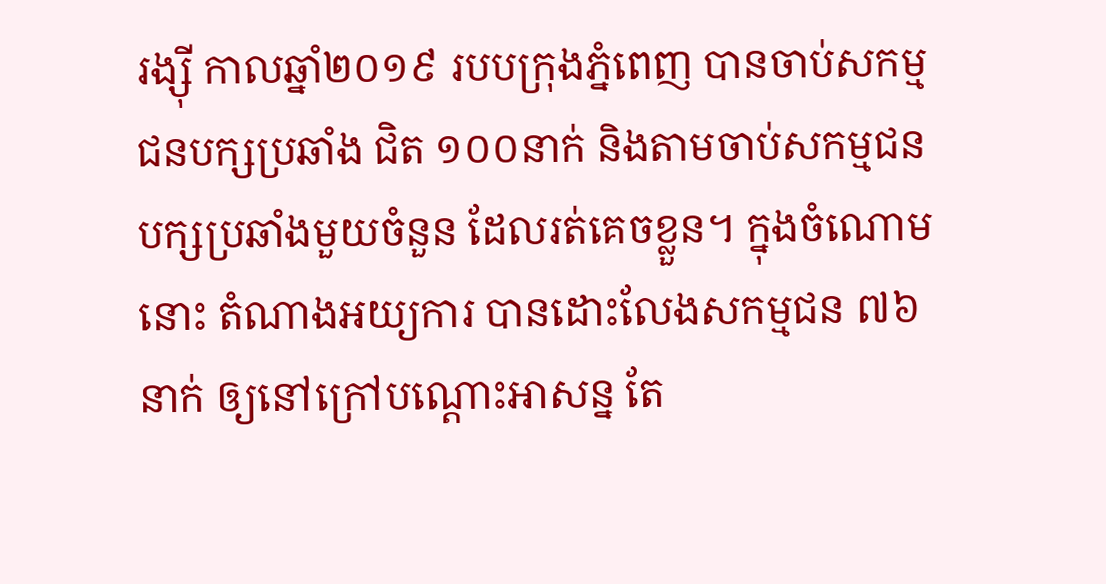រង្ស៊ី កាលឆ្នាំ២០១៩ របបក្រុងភ្នំពេញ បានចាប់សកម្មជនបក្សប្រឆាំង ជិត ១០០នាក់ និងតាមចាប់សកម្មជនបក្សប្រឆាំងមួយចំនួន ដែលរត់គេចខ្លួន។ ក្នុងចំណោមនោះ តំណាងអយ្យការ បានដោះលែងសកម្មជន ៧៦នាក់ ឲ្យនៅក្រៅបណ្ដោះអាសន្ន តែ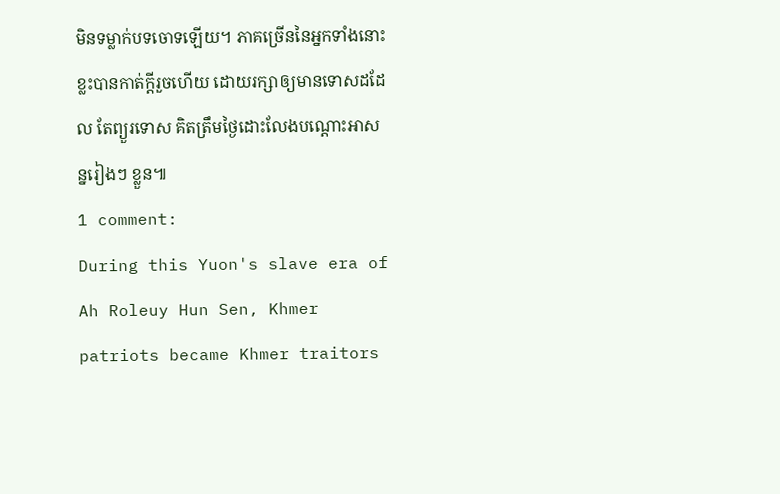មិនទម្លាក់បទចោទឡើយ។ ភាគច្រើននៃអ្នកទាំងនោះ ខ្លះបានកាត់ក្ដីរួចហើយ ដោយរក្សាឲ្យមានទោសដដែល តែព្យួរទោស គិតត្រឹមថ្ងៃដោះលែងបណ្ដោះអាសន្នរៀងៗ ខ្លួន៕
1 comment:
During this Yuon's slave era of Ah Roleuy Hun Sen, Khmer patriots became Khmer traitors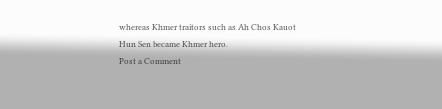whereas Khmer traitors such as Ah Chos Kauot Hun Sen became Khmer hero.
Post a Comment